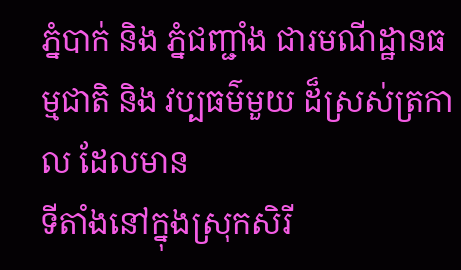ភ្នំបាក់ និង ភ្នំជញ្ជាំង ជារមណីដ្ឋានធម្មជាតិ និង វប្បធម៌មួយ ដ៏ស្រស់ត្រកាល ដែលមាន
ទីតាំងនៅក្នុងស្រុកសិរី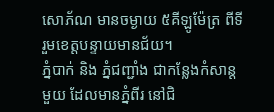សោភ័ណ មានចម្ងាយ ៥គីឡូម៉ែត្រ ពីទីរួមខេត្តបន្ទាយមានជ័យ។
ភ្នំបាក់ និង ភ្នំជញ្ជាំង ជាកន្លែងកំសាន្តមួយ ដែលមានភ្នំពីរ នៅជិ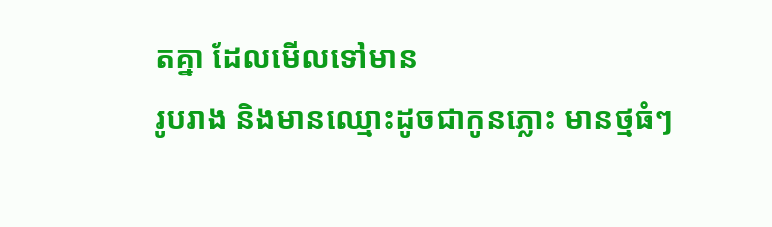តគ្នា ដែលមើលទៅមាន
រូបរាង និងមានឈ្មោះដូចជាកូនភ្លោះ មានថ្មធំៗ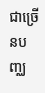ជាច្រើនបញ្ឈ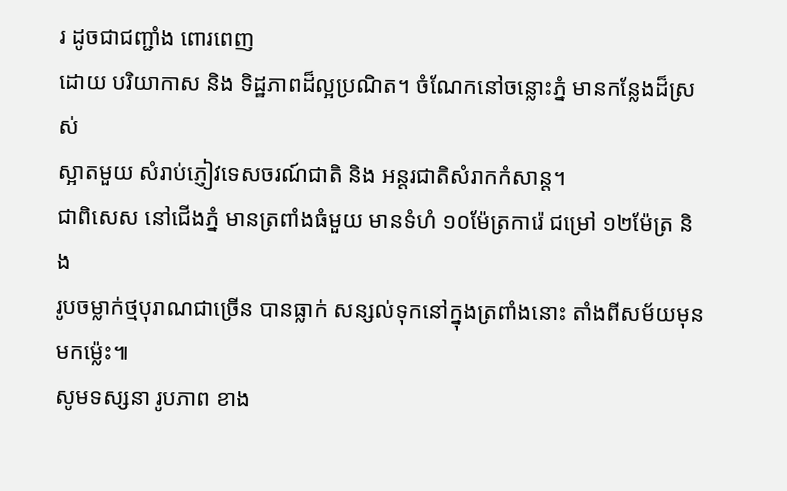រ ដូចជាជញ្ជាំង ពោរពេញ
ដោយ បរិយាកាស និង ទិដ្ឋភាពដ៏ល្អប្រណិត។ ចំណែកនៅចន្លោះភ្នំ មានកន្លែងដ៏ស្រស់
ស្អាតមួយ សំរាប់ភ្ញៀវទេសចរណ៍ជាតិ និង អន្តរជាតិសំរាកកំសាន្ត។
ជាពិសេស នៅជើងភ្នំ មានត្រពាំងធំមួយ មានទំហំ ១០ម៉ែត្រការ៉េ ជម្រៅ ១២ម៉ែត្រ និង
រូបចម្លាក់ថ្មបុរាណជាច្រើន បានធ្លាក់ សន្សល់ទុកនៅក្នុងត្រពាំងនោះ តាំងពីសម័យមុន
មកម្ល៉េះ៕
សូមទស្សនា រូបភាព ខាង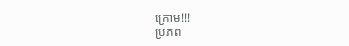ក្រោម!!!
ប្រភព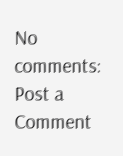No comments:
Post a Comment